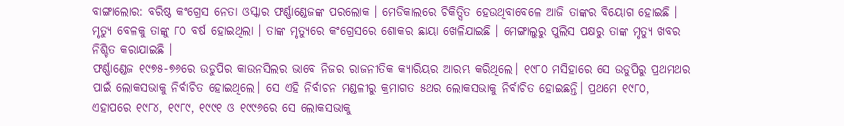ବାଙ୍ଗାଲୋର: ବରିଷ୍ଠ କଂଗ୍ରେସ ନେତା ଓସ୍କାର ଫର୍ଣ୍ଣାଣ୍ଡେଜଙ୍କ ପରଲୋକ । ମେଡିକାଲରେ ଚିକିତ୍ସିତ ହେଉଥିବାବେଳେ ଆଜି ତାଙ୍କର ବିୟୋଗ ହୋଇଛି । ମୃତ୍ୟୁ ବେଳକୁ ତାଙ୍କୁ ୮୦ ବର୍ଷ ହୋଇଥିଲା । ତାଙ୍କ ମୃତ୍ୟୁରେ କଂଗ୍ରେସରେ ଶୋକର ଛାୟା ଖେଳିଯାଇଛି । ମେଙ୍ଗାଲୁରୁ ପୁଲିସ ପକ୍ଷରୁ ତାଙ୍କ ମୃତ୍ୟୁ ଖବର ନିଶ୍ଚିତ କରାଯାଇଛି ।
ଫର୍ଣ୍ଣାଣ୍ଡେଜ ୧୯୭୫-୭୬ରେ ଉଡୁପିର କାଉନସିଲର ଭାବେ ନିଜର ରାଜନୀତିକ କ୍ୟାରିୟର ଆରମ୍ଭ କରିଥିଲେ। ୧୯୮୦ ମସିହାରେ ସେ ଉଡୁପିରୁ ପ୍ରଥମଥର ପାଇଁ ଲୋକସଭାକୁ ନିର୍ବାଚିତ ହୋଇଥିଲେ। ସେ ଏହି ନିର୍ବାଚନ ମଣ୍ଡଳୀରୁ କ୍ରମାଗତ ୫ଥର ଲୋକସଭାକୁ ନିର୍ବାଚିତ ହୋଇଛନ୍ତି। ପ୍ରଥମେ ୧୯୮୦, ଏହାପରେ ୧୯୮୪, ୧୯୮୯, ୧୯୯୧ ଓ ୧୯୯୬ରେ ସେ ଲୋକସଭାକୁ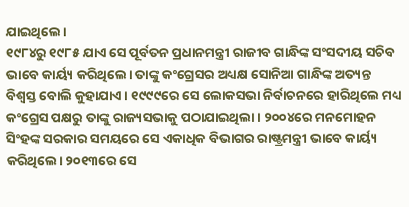ଯାଇଥିଲେ।
୧୯୮୪ରୁ ୧୯୮୫ ଯାଏ ସେ ପୂର୍ବତନ ପ୍ରଧାନମନ୍ତ୍ରୀ ରାଜୀବ ଗାନ୍ଧିଙ୍କ ସଂସଦୀୟ ସଚିବ ଭାବେ କାର୍ୟ୍ୟ କରିଥିଲେ। ତାଙ୍କୁ କଂଗ୍ରେସର ଅଧ୍ୟକ୍ଷ ସୋନିଆ ଗାନ୍ଧିଙ୍କ ଅତ୍ୟନ୍ତ ବିଶ୍ୱସ୍ତ ବୋଲି କୁହାଯାଏ। ୧୯୯୯ରେ ସେ ଲୋକସଭା ନିର୍ବାଚନରେ ହାରିଥିଲେ ମଧ୍ୟ କଂଗ୍ରେସ ପକ୍ଷରୁ ତାଙ୍କୁ ରାଜ୍ୟସଭାକୁ ପଠାଯାଇଥିଲା। ୨୦୦୪ରେ ମନମୋହନ ସିଂହଙ୍କ ସରକାର ସମୟରେ ସେ ଏକାଧିକ ବିଭାଗର ରାଷ୍ଟ୍ରମନ୍ତ୍ରୀ ଭାବେ କାର୍ୟ୍ୟ କରିଥିଲେ। ୨୦୧୩ରେ ସେ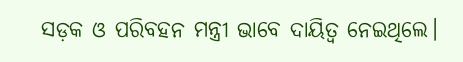ସଡ଼କ ଓ ପରିବହନ ମନ୍ତ୍ରୀ ଭାବେ ଦାୟିତ୍ୱ ନେଇଥିଲେ।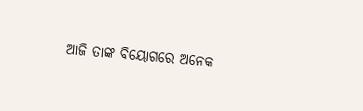ଆଜି ତାଙ୍କ ବିୟୋଗରେ ଅନେକ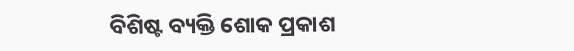ବିଶିଷ୍ଟ ବ୍ୟକ୍ତି ଶୋକ ପ୍ରକାଶ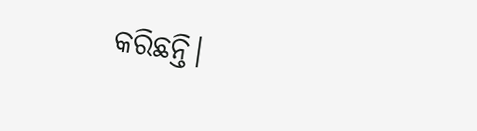କରିଛନ୍ତି।